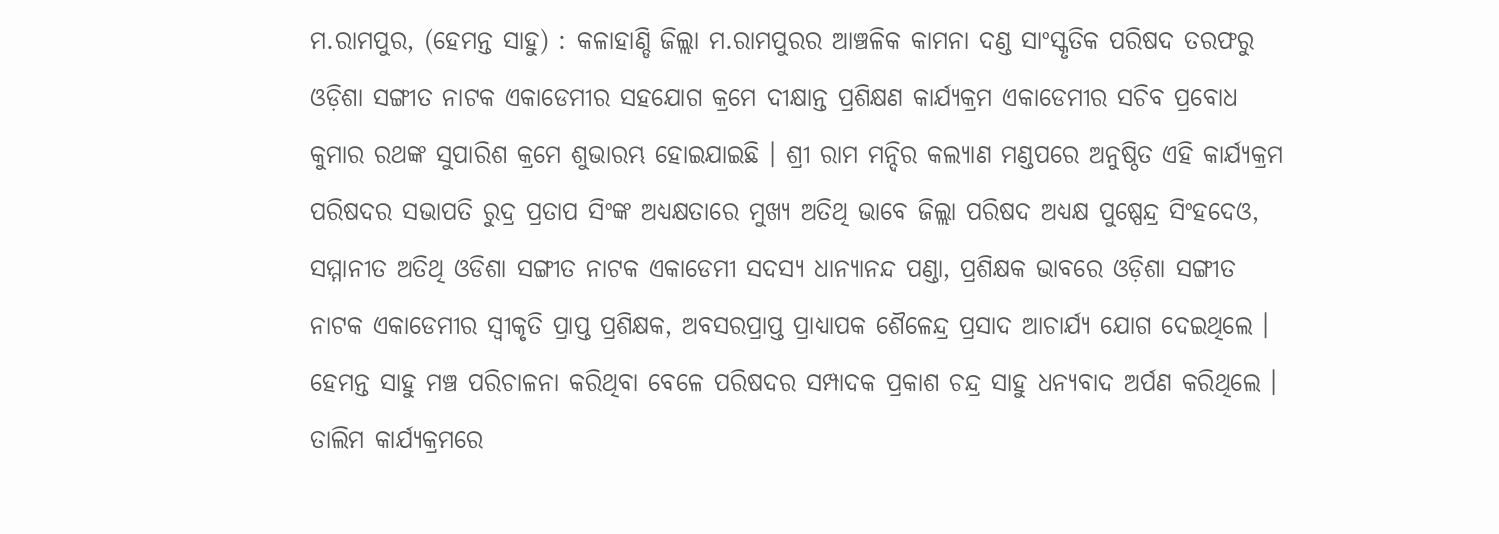ମ.ରାମପୁର, (ହେମନ୍ତ ସାହୁ) : କଳାହାଣ୍ଡି ଜିଲ୍ଲା ମ.ରାମପୁରର ଆଞ୍ଚଳିକ କାମନା ଦଣ୍ଡ ସାଂସ୍କୃତିକ ପରିଷଦ ତରଫରୁ ଓଡ଼ିଶା ସଙ୍ଗୀତ ନାଟକ ଏକାଡେମୀର ସହଯୋଗ କ୍ରମେ ଦୀକ୍ଷାନ୍ତ ପ୍ରଶିକ୍ଷଣ କାର୍ଯ୍ୟକ୍ରମ ଏକାଡେମୀର ସଚିବ ପ୍ରବୋଧ କୁମାର ରଥଙ୍କ ସୁପାରିଶ କ୍ରମେ ଶୁଭାରମ୍ଭ ହୋଇଯାଇଛି । ଶ୍ରୀ ରାମ ମନ୍ଦିର କଲ୍ୟାଣ ମଣ୍ଡପରେ ଅନୁଷ୍ଠିତ ଏହି କାର୍ଯ୍ୟକ୍ରମ ପରିଷଦର ସଭାପତି ରୁଦ୍ର ପ୍ରତାପ ସିଂଙ୍କ ଅଧ୍ୟକ୍ଷତାରେ ମୁଖ୍ୟ ଅତିଥି ଭାବେ ଜିଲ୍ଲା ପରିଷଦ ଅଧ୍ୟକ୍ଷ ପୁଷ୍ପେନ୍ଦ୍ର ସିଂହଦେଓ, ସମ୍ମାନୀତ ଅତିଥି ଓଡିଶା ସଙ୍ଗୀତ ନାଟକ ଏକାଡେମୀ ସଦସ୍ୟ ଧାନ୍ୟାନନ୍ଦ ପଣ୍ଡା, ପ୍ରଶିକ୍ଷକ ଭାବରେ ଓଡ଼ିଶା ସଙ୍ଗୀତ ନାଟକ ଏକାଡେମୀର ସ୍ଵୀକୃତି ପ୍ରାପ୍ତ ପ୍ରଶିକ୍ଷକ, ଅବସରପ୍ରାପ୍ତ ପ୍ରାଧ୍ୟାପକ ଶୈଳେନ୍ଦ୍ର ପ୍ରସାଦ ଆଚାର୍ଯ୍ୟ ଯୋଗ ଦେଇଥିଲେ । ହେମନ୍ତ ସାହୁ ମଞ୍ଚ ପରିଚାଳନା କରିଥିବା ବେଳେ ପରିଷଦର ସମ୍ପାଦକ ପ୍ରକାଶ ଚନ୍ଦ୍ର ସାହୁ ଧନ୍ୟବାଦ ଅର୍ପଣ କରିଥିଲେ । ତାଲିମ କାର୍ଯ୍ୟକ୍ରମରେ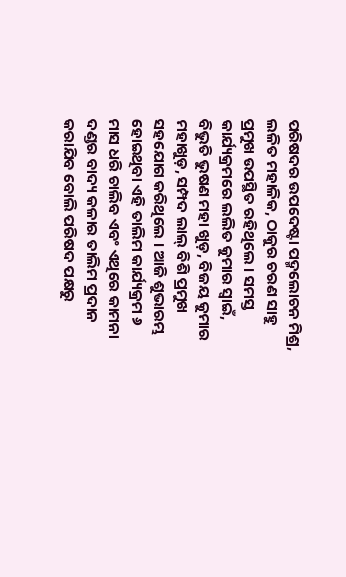ପରିଷଦର ଉପଦେଷ୍ଟା ପଦ୍ମଲୋଚନ ମିଶ୍ର, ଲଳିତ ମହାଳିକ, ଠାକୁର ଚରଣ ସାହୁ ପ୍ରମୁଖ ଉପସ୍ଥିତ ରହିଥିଲେ । ସମସ୍ତ କାର୍ଯ୍ୟକ୍ରମରେ ଲଲିତ କୁମାର ସ୍ୱାଇଁ, ବିଭୁତି ଭୁଷଣ ମହା ଖୁଡ଼, ବିଜୟ କୁମାର ମହାଖୁଡ଼, ସମ୍ପଦ ଲାଲ୍ ବିଶି ପ୍ରମୁଖ ସହଯୋଗ କରିଥିଲେ । ଆଜି ଶୁଭାରମ୍ଭ ହୋଇଥିବା ଏହି ତାଲିମ କାର୍ଯ୍ୟକ୍ରମ ୬ ମାସ ଧରି ଚାଲିବ ଏବଂ ଏଥିରେ କାମନା ଦଣ୍ଡର ବାଦ୍ୟ କଳାର ତାଲିମ ପ୍ରଦାନ କରାଯିବ ବୋଲି ପରିଷଦ ପକ୍ଷରୁ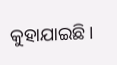କୁହାଯାଇଛି ।